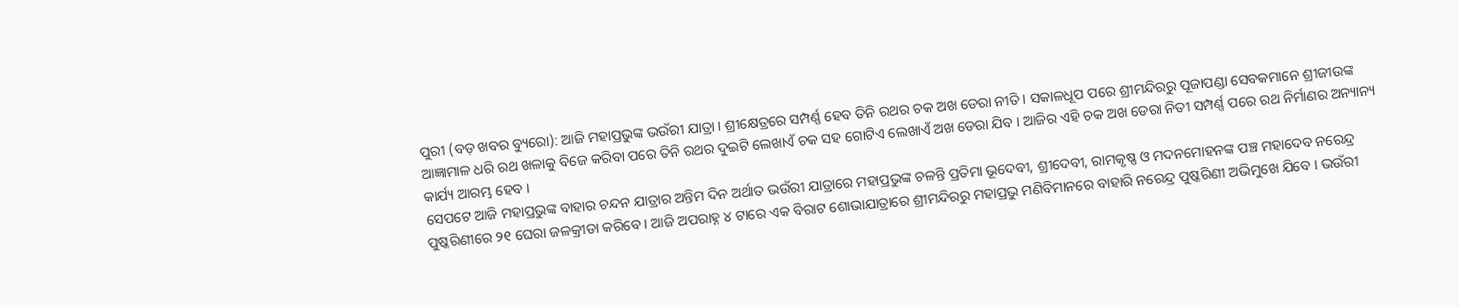ପୁରୀ (ବଡ଼ ଖବର ବ୍ୟୁରୋ): ଆଜି ମହାପ୍ରଭୁଙ୍କ ଭଉଁରୀ ଯାତ୍ରା । ଶ୍ରୀକ୍ଷେତ୍ରରେ ସମ୍ପର୍ଣ୍ଣ ହେବ ତିନି ରଥର ଚକ ଅଖ ଡେରା ନୀତି । ସକାଳଧୂପ ପରେ ଶ୍ରୀମନ୍ଦିରରୁ ପୂଜାପଣ୍ଡା ସେବକମାନେ ଶ୍ରୀଜୀଉଙ୍କ ଆଜ୍ଞାମାଳ ଧରି ରଥ ଖଳାକୁ ବିଜେ କରିବା ପରେ ତିନି ରଥର ଦୁଇଟି ଲେଖାଏଁ ଚକ ସହ ଗୋଟିଏ ଲେଖାଏଁ ଅଖ ଡେରା ଯିବ । ଆଜିର ଏହି ଚକ ଅଖ ଡେରା ନିତୀ ସମ୍ପର୍ଣ୍ଣ ପରେ ରଥ ନିର୍ମାଣର ଅନ୍ୟାନ୍ୟ କାର୍ଯ୍ୟ ଆରମ୍ଭ ହେବ ।
ସେପଟେ ଆଜି ମହାପ୍ରଭୁଙ୍କ ବାହାର ଚନ୍ଦନ ଯାତ୍ରାର ଅନ୍ତିମ ଦିନ ଅର୍ଥାତ ଭଉଁରୀ ଯାତ୍ରାରେ ମହାପ୍ରଭୁଙ୍କ ଚଳନ୍ତି ପ୍ରତିମା ଭୂଦେବୀ, ଶ୍ରୀଦେବୀ, ରାମକୃଷ୍ଣ ଓ ମଦନମୋହନଙ୍କ ପଞ୍ଚ ମହାଦେବ ନରେନ୍ଦ୍ର ପୁଷ୍କରିଣୀରେ ୨୧ ଘେରା ଜଳକ୍ରୀଡା କରିବେ । ଆଜି ଅପରାହ୍ନ ୪ ଟାରେ ଏକ ବିରାଟ ଶୋଭାଯାତ୍ରାରେ ଶ୍ରୀମନ୍ଦିରରୁ ମହାପ୍ରଭୁ ମଣିବିମାନରେ ବାହାରି ନରେନ୍ଦ୍ର ପୁଷ୍କରିଣୀ ଅଭିମୁଖେ ଯିବେ । ଭଉଁରୀ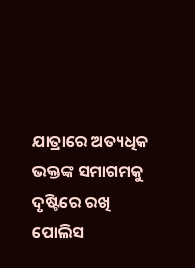ଯାତ୍ରାରେ ଅତ୍ୟଧିକ ଭକ୍ତଙ୍କ ସମାଗମକୁ ଦୃଷ୍ଟିରେ ରଖି ପୋଲିସ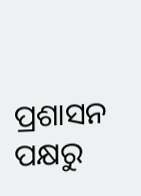ପ୍ରଶାସନ ପକ୍ଷରୁ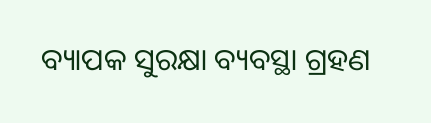ବ୍ୟାପକ ସୁରକ୍ଷା ବ୍ୟବସ୍ଥା ଗ୍ରହଣ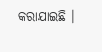କରାଯାଇଛି ।